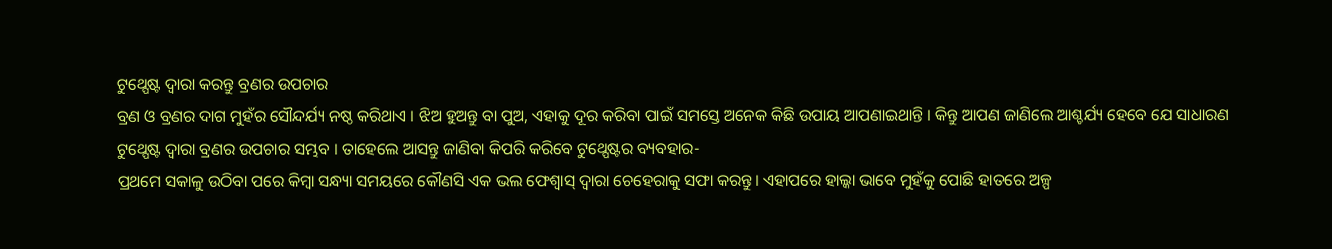ଟୁଥ୍ପେଷ୍ଟ ଦ୍ୱାରା କରନ୍ତୁ ବ୍ରଣର ଉପଚାର
ବ୍ରଣ ଓ ବ୍ରଣର ଦାଗ ମୁହଁର ସୌନ୍ଦର୍ଯ୍ୟ ନଷ୍ଠ କରିଥାଏ । ଝିଅ ହୁଅନ୍ତୁ ବା ପୁଅ, ଏହାକୁ ଦୂର କରିବା ପାଇଁ ସମସ୍ତେ ଅନେକ କିଛି ଉପାୟ ଆପଣାଇଥାନ୍ତି । କିନ୍ତୁ ଆପଣ ଜାଣିଲେ ଆଶ୍ଚର୍ଯ୍ୟ ହେବେ ଯେ ସାଧାରଣ ଟୁଥ୍ପେଷ୍ଟ ଦ୍ୱାରା ବ୍ରଣର ଉପଚାର ସମ୍ଭବ । ତାହେଲେ ଆସନ୍ତୁ ଜାଣିବା କିପରି କରିବେ ଟୁଥ୍ପେଷ୍ଟର ବ୍ୟବହାର-
ପ୍ରଥମେ ସକାଳୁ ଉଠିବା ପରେ କିମ୍ବା ସନ୍ଧ୍ୟା ସମୟରେ କୌଣସି ଏକ ଭଲ ଫେଶ୍ୱାସ୍ ଦ୍ୱାରା ଚେହେରାକୁ ସଫା କରନ୍ତୁ। ଏହାପରେ ହାଲ୍କା ଭାବେ ମୁହଁକୁ ପୋଛି ହାତରେ ଅଳ୍ପ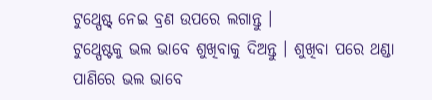ଟୁଥ୍ପେଷ୍ଟ୍ ନେଇ ବ୍ରଣ ଉପରେ ଲଗାନ୍ତୁ ।
ଟୁଥ୍ପେଷ୍ଟକୁ ଭଲ ଭାବେ ଶୁଖିବାକୁ ଦିଅନ୍ତୁ । ଶୁଖିବା ପରେ ଥଣ୍ଡା ପାଣିରେ ଭଲ ଭାବେ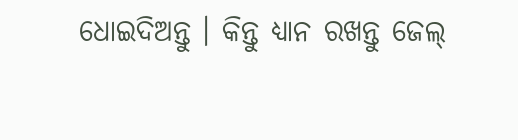ଧୋଇଦିଅନ୍ତୁ । କିନ୍ତୁ ଧ୍ୟାନ ରଖନ୍ତୁ ଜେଲ୍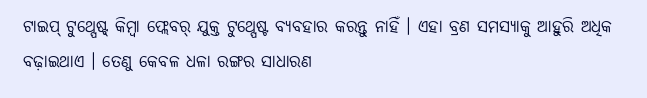ଟାଇପ୍ ଟୁଥ୍ପେଷ୍ଟ୍ କିମ୍ବା ଫ୍ଲେବର୍ ଯୁକ୍ତ ଟୁଥ୍ପେଷ୍ଟ ବ୍ୟବହାର କରନ୍ତୁ ନାହିଁ । ଏହା ବ୍ରଣ ସମସ୍ୟାକୁ ଆହୁରି ଅଧିକ ବଢ଼ାଇଥାଏ । ତେଣୁ କେବଳ ଧଳା ରଙ୍ଗର ସାଧାରଣ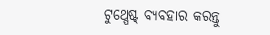ଟୁଥ୍ପେଷ୍ଟ୍ ବ୍ୟବହାର କରନ୍ତୁ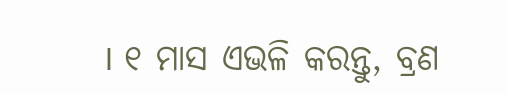। ୧ ମାସ ଏଭଳି କରନ୍ତୁ, ବ୍ରଣ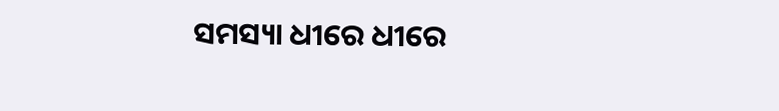ସମସ୍ୟା ଧୀରେ ଧୀରେ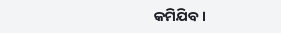କମିଯିବ ।